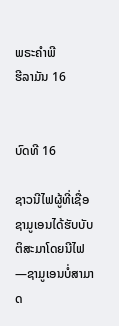ພຣະຄຳພີ
ຮີລາມັນ 16


ບົດທີ 16

ຊາວນີໄຟຜູ້ທີ່ເຊື່ອຊາມູເອນໄດ້ຮັບບັບຕິສະມາໂດຍນີໄຟ—ຊາມູເອນບໍ່ສາມາດ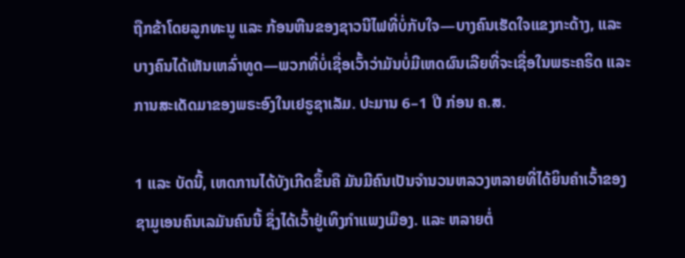ຖືກຂ້າໂດຍລູກທະນູ ແລະ ກ້ອນຫີນຂອງຊາວນີໄຟທີ່ບໍ່ກັບໃຈ—ບາງຄົນເຮັດໃຈແຂງກະດ້າງ, ແລະ ບາງຄົນໄດ້ເຫັນເຫລົ່າທູດ—ພວກທີ່ບໍ່ເຊື່ອເວົ້າວ່າມັນບໍ່ມີເຫດຜົນເລີຍທີ່ຈະເຊື່ອໃນພຣະຄຣິດ ແລະ ການສະເດັດມາຂອງພຣະອົງໃນເຢຣູຊາເລັມ. ປະມານ 6–1 ປີ ກ່ອນ ຄ.ສ.

1 ແລະ ບັດນີ້, ເຫດການໄດ້ບັງເກີດຂຶ້ນຄື ມັນມີຄົນເປັນຈຳນວນຫລວງຫລາຍທີ່ໄດ້ຍິນຄຳເວົ້າຂອງຊາມູເອນຄົນເລມັນຄົນນີ້ ຊຶ່ງໄດ້ເວົ້າຢູ່ເທິງກຳແພງເມືອງ. ແລະ ຫລາຍຕໍ່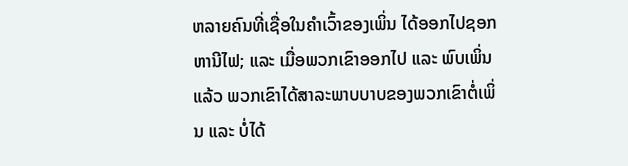ຫລາຍຄົນທີ່ເຊື່ອໃນຄຳເວົ້າຂອງເພິ່ນ ໄດ້ອອກໄປຊອກຫານີໄຟ; ແລະ ເມື່ອພວກເຂົາອອກໄປ ແລະ ພົບເພິ່ນແລ້ວ ພວກເຂົາໄດ້ສາລະພາບບາບຂອງພວກເຂົາຕໍ່ເພິ່ນ ແລະ ບໍ່ໄດ້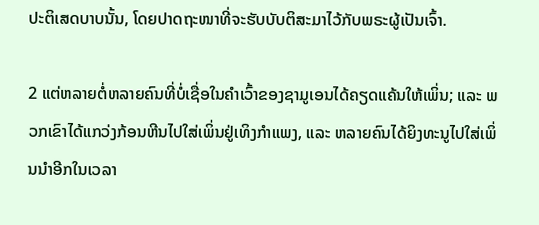ປະຕິເສດບາບນັ້ນ, ໂດຍປາດຖະໜາທີ່ຈະຮັບບັບຕິສະມາໄວ້ກັບພຣະຜູ້ເປັນເຈົ້າ.

2 ແຕ່ຫລາຍຕໍ່ຫລາຍຄົນທີ່ບໍ່ເຊື່ອໃນຄຳເວົ້າຂອງຊາມູເອນໄດ້ຄຽດແຄ້ນໃຫ້ເພິ່ນ; ແລະ ພວກເຂົາໄດ້ແກວ່ງກ້ອນຫີນໄປໃສ່ເພິ່ນຢູ່ເທິງກຳແພງ, ແລະ ຫລາຍຄົນໄດ້ຍິງທະນູໄປໃສ່ເພິ່ນນຳອີກໃນເວລາ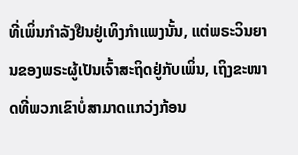ທີ່ເພິ່ນກຳລັງຢືນຢູ່ເທິງກຳແພງນັ້ນ, ແຕ່ພຣະວິນຍານຂອງພຣະຜູ້ເປັນເຈົ້າສະຖິດຢູ່ກັບເພິ່ນ, ເຖິງຂະໜາດທີ່ພວກເຂົາບໍ່ສາມາດແກວ່ງກ້ອນ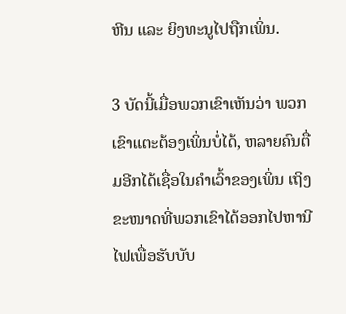ຫີນ ແລະ ຍິງທະນູໄປຖືກເພິ່ນ.

3 ບັດນີ້ເມື່ອພວກເຂົາເຫັນວ່າ ພວກເຂົາແຕະຕ້ອງເພິ່ນບໍ່ໄດ້, ຫລາຍຄົນຕື່ມອີກໄດ້ເຊື່ອໃນຄຳເວົ້າຂອງເພິ່ນ ເຖິງຂະໜາດທີ່ພວກເຂົາໄດ້ອອກໄປຫານີໄຟເພື່ອຮັບບັບ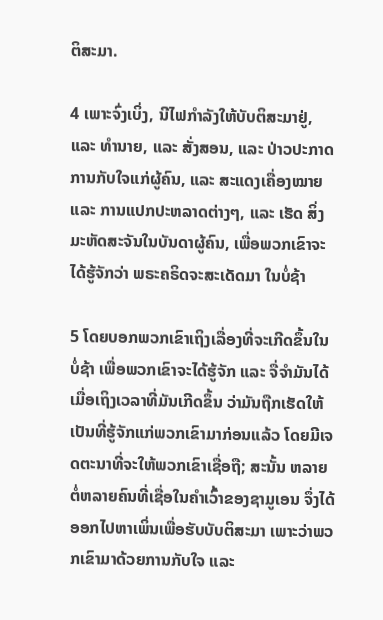ຕິສະມາ.

4 ເພາະຈົ່ງເບິ່ງ, ນີໄຟກຳລັງໃຫ້ບັບຕິສະມາຢູ່, ແລະ ທຳນາຍ, ແລະ ສັ່ງສອນ, ແລະ ປ່າວປະກາດການກັບໃຈແກ່ຜູ້ຄົນ, ແລະ ສະແດງເຄື່ອງໝາຍ ແລະ ການແປກປະຫລາດຕ່າງໆ, ແລະ ເຮັດ ສິ່ງມະຫັດສະຈັນໃນບັນດາຜູ້ຄົນ, ເພື່ອພວກເຂົາຈະໄດ້ຮູ້ຈັກວ່າ ພຣະຄຣິດຈະສະເດັດມາ ໃນບໍ່ຊ້າ

5 ໂດຍບອກພວກເຂົາເຖິງເລື່ອງທີ່ຈະເກີດຂຶ້ນໃນບໍ່ຊ້າ ເພື່ອພວກເຂົາຈະໄດ້ຮູ້ຈັກ ແລະ ຈື່ຈຳມັນໄດ້ເມື່ອເຖິງເວລາທີ່ມັນເກີດຂຶ້ນ ວ່າມັນຖືກເຮັດໃຫ້ເປັນທີ່ຮູ້ຈັກແກ່ພວກເຂົາມາກ່ອນແລ້ວ ໂດຍມີເຈດຕະນາທີ່ຈະໃຫ້ພວກເຂົາເຊື່ອຖື; ສະນັ້ນ ຫລາຍຕໍ່ຫລາຍຄົນທີ່ເຊື່ອໃນຄຳເວົ້າຂອງຊາມູເອນ ຈຶ່ງໄດ້ອອກໄປຫາເພິ່ນເພື່ອຮັບບັບຕິສະມາ ເພາະວ່າພວກເຂົາມາດ້ວຍການກັບໃຈ ແລະ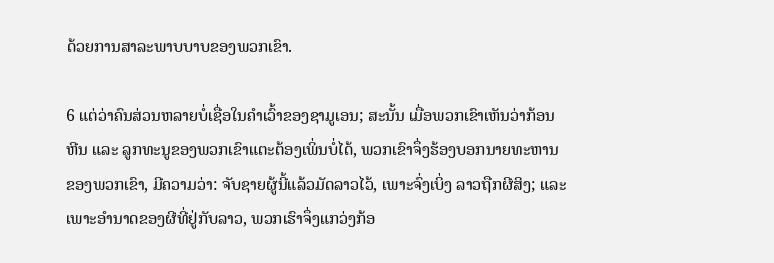ດ້ວຍການສາລະພາບບາບຂອງພວກເຂົາ.

6 ແຕ່ວ່າຄົນສ່ວນຫລາຍບໍ່ເຊື່ອໃນຄຳເວົ້າຂອງຊາມູເອນ; ສະນັ້ນ ເມື່ອພວກເຂົາເຫັນວ່າກ້ອນຫີນ ແລະ ລູກທະນູຂອງພວກເຂົາແຕະຕ້ອງເພິ່ນບໍ່ໄດ້, ພວກເຂົາຈຶ່ງຮ້ອງບອກນາຍທະຫານຂອງພວກເຂົາ, ມີຄວາມວ່າ: ຈັບຊາຍຜູ້ນີ້ແລ້ວມັດລາວໄວ້, ເພາະຈົ່ງເບິ່ງ ລາວຖືກຜີສິງ; ແລະ ເພາະອຳນາດຂອງຜີທີ່ຢູ່ກັບລາວ, ພວກເຮົາຈຶ່ງແກວ່ງກ້ອ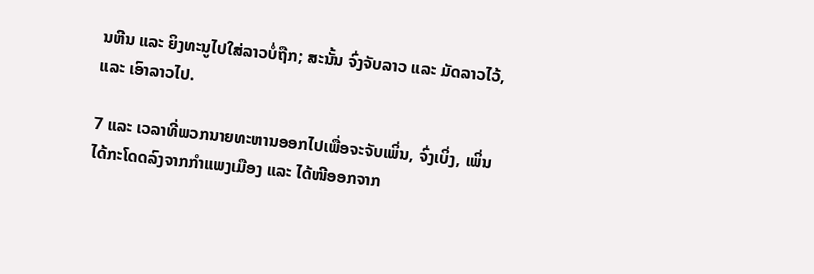ນຫີນ ແລະ ຍິງທະນູໄປໃສ່ລາວບໍ່ຖືກ; ສະນັ້ນ ຈົ່ງຈັບລາວ ແລະ ມັດລາວໄວ້, ແລະ ເອົາລາວໄປ.

7 ແລະ ເວລາທີ່ພວກນາຍທະຫານອອກໄປເພື່ອຈະຈັບເພິ່ນ, ຈົ່ງເບິ່ງ, ເພິ່ນໄດ້ກະໂດດລົງຈາກກຳແພງເມືອງ ແລະ ໄດ້ໜີອອກຈາກ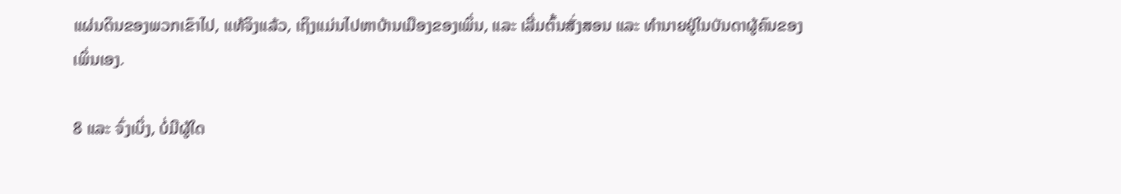ແຜ່ນດິນຂອງພວກເຂົາໄປ, ແທ້ຈິງແລ້ວ, ເຖິງແມ່ນໄປຫາບ້ານເມືອງຂອງເພິ່ນ, ແລະ ເລີ່ມຕົ້ນສັ່ງສອນ ແລະ ທຳນາຍຢູ່ໃນບັນດາຜູ້ຄົນຂອງເພິ່ນເອງ.

8 ແລະ ຈົ່ງເບິ່ງ, ບໍ່ມີຜູ້ໃດ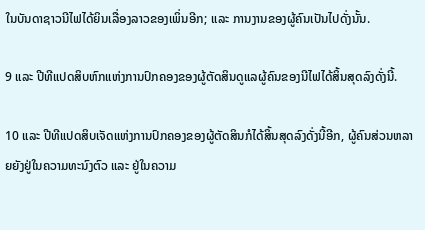ໃນບັນດາຊາວນີໄຟໄດ້ຍິນເລື່ອງລາວຂອງເພິ່ນອີກ; ແລະ ການງານຂອງຜູ້ຄົນເປັນໄປດັ່ງນັ້ນ.

9 ແລະ ປີທີແປດສິບຫົກແຫ່ງການປົກຄອງຂອງຜູ້ຕັດສິນດູແລຜູ້ຄົນຂອງນີໄຟໄດ້ສິ້ນສຸດລົງດັ່ງນີ້.

10 ແລະ ປີທີແປດສິບເຈັດແຫ່ງການປົກຄອງຂອງຜູ້ຕັດສິນກໍໄດ້ສິ້ນສຸດລົງດັ່ງນີ້ອີກ, ຜູ້ຄົນສ່ວນຫລາຍຍັງຢູ່ໃນຄວາມທະນົງຕົວ ແລະ ຢູ່ໃນຄວາມ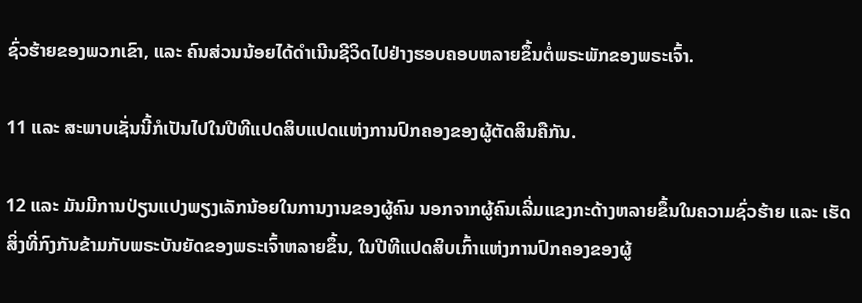ຊົ່ວຮ້າຍຂອງພວກເຂົາ, ແລະ ຄົນສ່ວນນ້ອຍໄດ້ດຳເນີນຊີວິດໄປຢ່າງຮອບຄອບຫລາຍຂຶ້ນຕໍ່ພຣະພັກຂອງພຣະເຈົ້າ.

11 ແລະ ສະພາບເຊັ່ນນີ້ກໍເປັນໄປໃນປີທີແປດສິບແປດແຫ່ງການປົກຄອງຂອງຜູ້ຕັດສິນຄືກັນ.

12 ແລະ ມັນມີການປ່ຽນແປງພຽງເລັກນ້ອຍໃນການງານຂອງຜູ້ຄົນ ນອກຈາກຜູ້ຄົນເລີ່ມແຂງກະດ້າງຫລາຍຂຶ້ນໃນຄວາມຊົ່ວຮ້າຍ ແລະ ເຮັດສິ່ງທີ່ກົງກັນຂ້າມກັບພຣະບັນຍັດຂອງພຣະເຈົ້າຫລາຍຂຶ້ນ, ໃນປີທີແປດສິບເກົ້າແຫ່ງການປົກຄອງຂອງຜູ້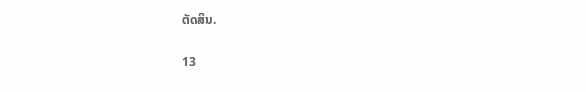ຕັດສິນ.

13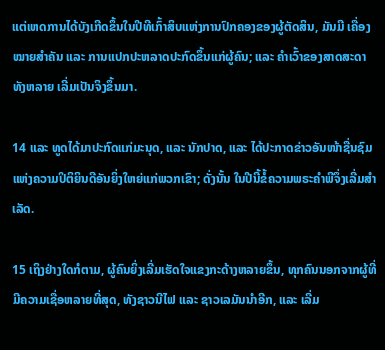ແຕ່ເຫດການໄດ້ບັງເກີດຂຶ້ນໃນປີທີເກົ້າສິບແຫ່ງການປົກຄອງຂອງຜູ້ຕັດສິນ, ມັນມີ ເຄື່ອງໝາຍສຳຄັນ ແລະ ການແປກປະຫລາດປະກົດຂຶ້ນແກ່ຜູ້ຄົນ; ແລະ ຄຳເວົ້າຂອງສາດສະດາທັງຫລາຍ ເລີ່ມເປັນຈິງຂຶ້ນມາ.

14 ແລະ ທູດໄດ້ມາປະກົດແກ່ມະນຸດ, ແລະ ນັກປາດ, ແລະ ໄດ້ປະກາດຂ່າວອັນໜ້າຊື່ນຊົມແຫ່ງຄວາມປິຕິຍິນດີອັນຍິ່ງໃຫຍ່ແກ່ພວກເຂົາ; ດັ່ງນັ້ນ ໃນປີນີ້ຂໍ້ຄວາມພຣະຄຳພີຈຶ່ງເລີ່ມສຳເລັດ.

15 ເຖິງຢ່າງໃດກໍຕາມ, ຜູ້ຄົນຍິ່ງເລີ່ມເຮັດໃຈແຂງກະດ້າງຫລາຍຂຶ້ນ, ທຸກຄົນນອກຈາກຜູ້ທີ່ມີຄວາມເຊື່ອຫລາຍທີ່ສຸດ, ທັງຊາວນີໄຟ ແລະ ຊາວເລມັນນຳອີກ, ແລະ ເລີ່ມ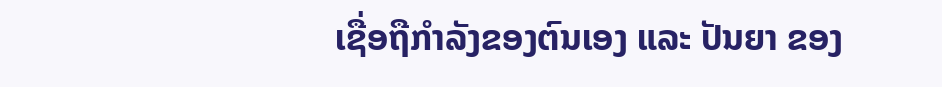ເຊື່ອຖືກຳລັງຂອງຕົນເອງ ແລະ ປັນຍາ ຂອງ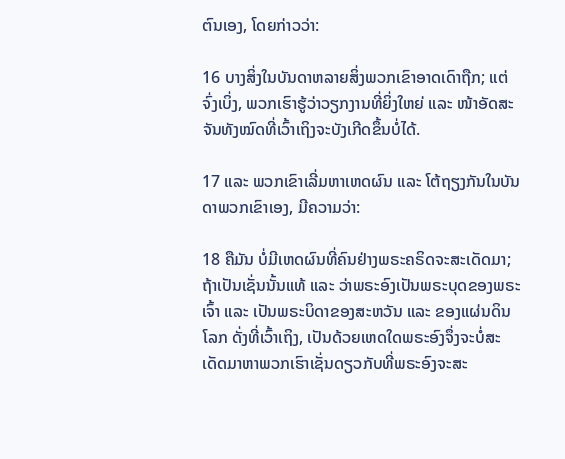ຕົນເອງ, ໂດຍກ່າວວ່າ:

16 ບາງສິ່ງໃນບັນດາຫລາຍສິ່ງພວກເຂົາອາດເດົາຖືກ; ແຕ່ຈົ່ງເບິ່ງ, ພວກເຮົາຮູ້ວ່າວຽກງານທີ່ຍິ່ງໃຫຍ່ ແລະ ໜ້າອັດສະຈັນທັງໝົດທີ່ເວົ້າເຖິງຈະບັງເກີດຂຶ້ນບໍ່ໄດ້.

17 ແລະ ພວກເຂົາເລີ່ມຫາເຫດຜົນ ແລະ ໂຕ້ຖຽງກັນໃນບັນດາພວກເຂົາເອງ, ມີຄວາມວ່າ:

18 ຄືມັນ ບໍ່ມີເຫດຜົນທີ່ຄົນຢ່າງພຣະຄຣິດຈະສະເດັດມາ; ຖ້າເປັນເຊັ່ນນັ້ນແທ້ ແລະ ວ່າພຣະອົງເປັນພຣະບຸດຂອງພຣະເຈົ້າ ແລະ ເປັນພຣະບິດາຂອງສະຫວັນ ແລະ ຂອງແຜ່ນດິນໂລກ ດັ່ງທີ່ເວົ້າເຖິງ, ເປັນດ້ວຍເຫດໃດພຣະອົງຈຶ່ງຈະບໍ່ສະເດັດມາຫາພວກເຮົາເຊັ່ນດຽວກັບທີ່ພຣະອົງຈະສະ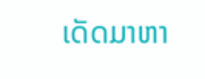ເດັດມາຫາ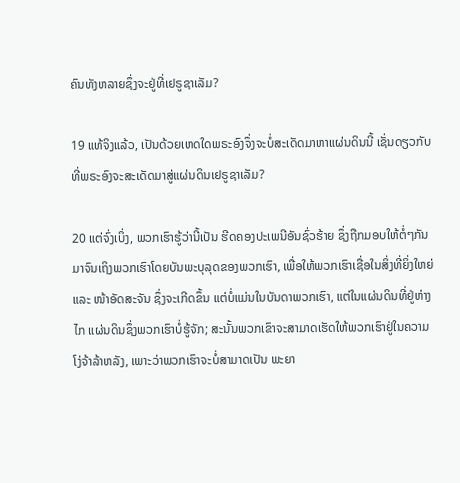ຄົນທັງຫລາຍຊຶ່ງຈະຢູ່ທີ່ເຢຣູຊາເລັມ?

19 ແທ້ຈິງແລ້ວ, ເປັນດ້ວຍເຫດໃດພຣະອົງຈຶ່ງຈະບໍ່ສະເດັດມາຫາແຜ່ນດິນນີ້ ເຊັ່ນດຽວກັບທີ່ພຣະອົງຈະສະເດັດມາສູ່ແຜ່ນດິນເຢຣູຊາເລັມ?

20 ແຕ່ຈົ່ງເບິ່ງ, ພວກເຮົາຮູ້ວ່ານີ້ເປັນ ຮີດຄອງປະເພນີອັນຊົ່ວຮ້າຍ ຊຶ່ງຖືກມອບໃຫ້ຕໍ່ໆກັນມາຈົນເຖິງພວກເຮົາໂດຍບັນພະບຸລຸດຂອງພວກເຮົາ, ເພື່ອໃຫ້ພວກເຮົາເຊື່ອໃນສິ່ງທີ່ຍິ່ງໃຫຍ່ ແລະ ໜ້າອັດສະຈັນ ຊຶ່ງຈະເກີດຂຶ້ນ ແຕ່ບໍ່ແມ່ນໃນບັນດາພວກເຮົາ, ແຕ່ໃນແຜ່ນດິນທີ່ຢູ່ຫ່າງໄກ ແຜ່ນດິນຊຶ່ງພວກເຮົາບໍ່ຮູ້ຈັກ; ສະນັ້ນພວກເຂົາຈະສາມາດເຮັດໃຫ້ພວກເຮົາຢູ່ໃນຄວາມໂງ່ຈ້າລ້າຫລັງ, ເພາະວ່າພວກເຮົາຈະບໍ່ສາມາດເປັນ ພະຍາ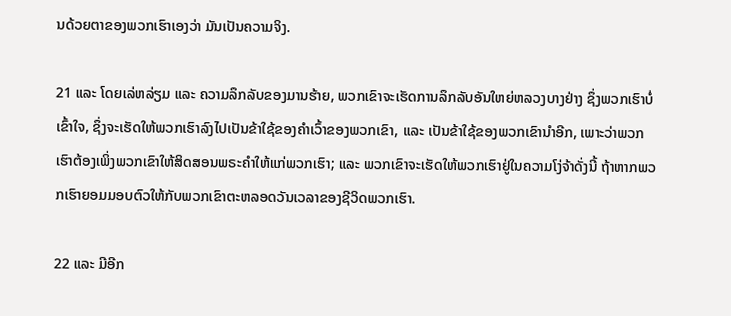ນດ້ວຍຕາຂອງພວກເຮົາເອງວ່າ ມັນເປັນຄວາມຈິງ.

21 ແລະ ໂດຍເລ່ຫລ່ຽມ ແລະ ຄວາມລຶກລັບຂອງມານຮ້າຍ, ພວກເຂົາຈະເຮັດການລຶກລັບອັນໃຫຍ່ຫລວງບາງຢ່າງ ຊຶ່ງພວກເຮົາບໍ່ເຂົ້າໃຈ, ຊຶ່ງຈະເຮັດໃຫ້ພວກເຮົາລົງໄປເປັນຂ້າໃຊ້ຂອງຄຳເວົ້າຂອງພວກເຂົາ, ແລະ ເປັນຂ້າໃຊ້ຂອງພວກເຂົານຳອີກ, ເພາະວ່າພວກເຮົາຕ້ອງເພິ່ງພວກເຂົາໃຫ້ສິດສອນພຣະຄຳໃຫ້ແກ່ພວກເຮົາ; ແລະ ພວກເຂົາຈະເຮັດໃຫ້ພວກເຮົາຢູ່ໃນຄວາມໂງ່ຈ້າດັ່ງນີ້ ຖ້າຫາກພວກເຮົາຍອມມອບຕົວໃຫ້ກັບພວກເຂົາຕະຫລອດວັນເວລາຂອງຊີວິດພວກເຮົາ.

22 ແລະ ມີອີກ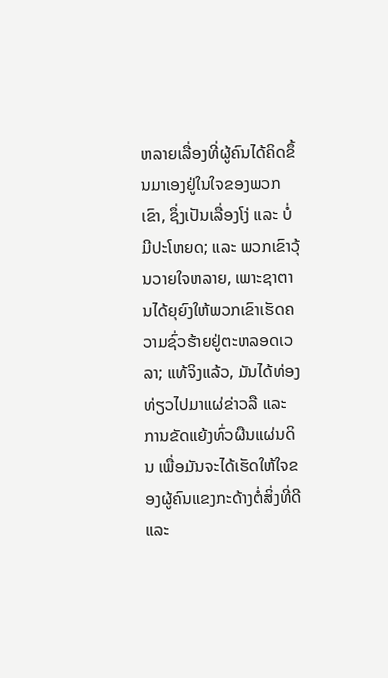ຫລາຍເລື່ອງທີ່ຜູ້ຄົນໄດ້ຄິດຂຶ້ນມາເອງຢູ່ໃນໃຈຂອງພວກເຂົາ, ຊຶ່ງເປັນເລື່ອງໂງ່ ແລະ ບໍ່ມີປະໂຫຍດ; ແລະ ພວກເຂົາວຸ້ນວາຍໃຈຫລາຍ, ເພາະຊາຕານໄດ້ຍຸຍົງໃຫ້ພວກເຂົາເຮັດຄວາມຊົ່ວຮ້າຍຢູ່ຕະຫລອດເວລາ; ແທ້ຈິງແລ້ວ, ມັນໄດ້ທ່ອງທ່ຽວໄປມາແຜ່ຂ່າວລື ແລະ ການຂັດແຍ້ງທົ່ວຜືນແຜ່ນດິນ ເພື່ອມັນຈະໄດ້ເຮັດໃຫ້ໃຈຂອງຜູ້ຄົນແຂງກະດ້າງຕໍ່ສິ່ງທີ່ດີ ແລະ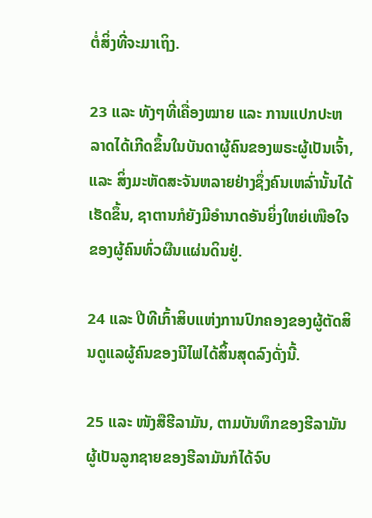ຕໍ່ສິ່ງທີ່ຈະມາເຖິງ.

23 ແລະ ທັງໆທີ່ເຄື່ອງໝາຍ ແລະ ການແປກປະຫລາດໄດ້ເກີດຂຶ້ນໃນບັນດາຜູ້ຄົນຂອງພຣະຜູ້ເປັນເຈົ້າ, ແລະ ສິ່ງມະຫັດສະຈັນຫລາຍຢ່າງຊຶ່ງຄົນເຫລົ່ານັ້ນໄດ້ເຮັດຂຶ້ນ, ຊາຕານກໍຍັງມີອຳນາດອັນຍິ່ງໃຫຍ່ເໜືອໃຈຂອງຜູ້ຄົນທົ່ວຜືນແຜ່ນດິນຢູ່.

24 ແລະ ປີທີເກົ້າສິບແຫ່ງການປົກຄອງຂອງຜູ້ຕັດສິນດູແລຜູ້ຄົນຂອງນີໄຟໄດ້ສິ້ນສຸດລົງດັ່ງນີ້.

25 ແລະ ໜັງສືຮີລາມັນ, ຕາມບັນທຶກຂອງຮີລາມັນ ຜູ້ເປັນລູກຊາຍຂອງຮີລາມັນກໍໄດ້ຈົບ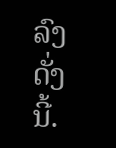ລົງດັ່ງນີ້.